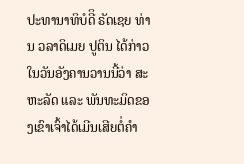ປະທານາທິບໍດີິ ຣັດເຊຍ ທ່ານ ວລາດິເມຍ ປູຕິນ ໄດ້ກ່າວໃນວັນອັງຄານວານນີ້ວ່າ ສະຫະລັດ ແລະ ພັນທະມິດຂອງເຂົາເຈົ້າໄດ້ເມີນເສີຍຕໍ່ຄຳ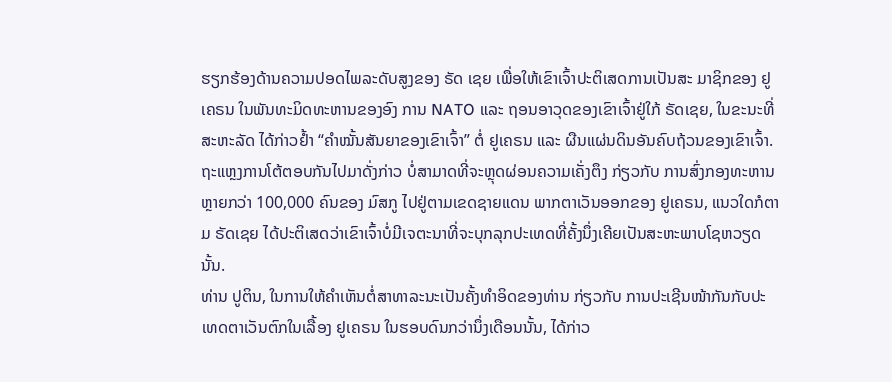ຮຽກຮ້ອງດ້ານຄວາມປອດໄພລະດັບສູງຂອງ ຣັດ ເຊຍ ເພື່ອໃຫ້ເຂົາເຈົ້າປະຕິເສດການເປັນສະ ມາຊິກຂອງ ຢູເຄຣນ ໃນພັນທະມິດທະຫານຂອງອົງ ການ NATO ແລະ ຖອນອາວຸດຂອງເຂົາເຈົ້າຢູ່ໃກ້ ຣັດເຊຍ, ໃນຂະນະທີ່ ສະຫະລັດ ໄດ້ກ່າວຢໍ້າ “ຄຳໝັ້ນສັນຍາຂອງເຂົາເຈົ້າ” ຕໍ່ ຢູເຄຣນ ແລະ ຜືນແຜ່ນດິນອັນຄົບຖ້ວນຂອງເຂົາເຈົ້າ.
ຖະແຫຼງການໂຕ້ຕອບກັນໄປມາດັ່ງກ່າວ ບໍ່ສາມາດທີ່ຈະຫຼຸດຜ່ອນຄວາມເຄັ່ງຕຶງ ກ່ຽວກັບ ການສົ່ງກອງທະຫານຫຼາຍກວ່າ 100,000 ຄົນຂອງ ມົສກູ ໄປຢູ່ຕາມເຂດຊາຍແດນ ພາກຕາເວັນອອກຂອງ ຢູເຄຣນ, ແນວໃດກໍຕາມ ຣັດເຊຍ ໄດ້ປະຕິເສດວ່າເຂົາເຈົ້າບໍ່ມີເຈຕະນາທີ່ຈະບຸກລຸກປະເທດທີ່ຄັ້ງນຶ່ງເຄີຍເປັນສະຫະພາບໂຊຫວຽດນັ້ນ.
ທ່ານ ປູຕິນ, ໃນການໃຫ້ຄຳເຫັນຕໍ່ສາທາລະນະເປັນຄັ້ງທຳອິດຂອງທ່ານ ກ່ຽວກັບ ການປະເຊີນໜ້າກັນກັບປະເທດຕາເວັນຕົກໃນເລື້ອງ ຢູເຄຣນ ໃນຮອບດົນກວ່ານຶ່ງເດືອນນັ້ນ, ໄດ້ກ່າວ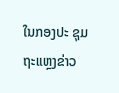ໃນກອງປະ ຊຸມຖະແຫຼງຂ່າວ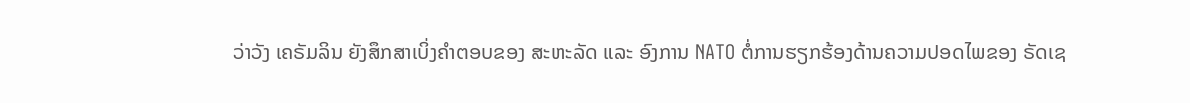ວ່າວັງ ເຄຣັມລິນ ຍັງສຶກສາເບິ່ງຄຳຕອບຂອງ ສະຫະລັດ ແລະ ອົງການ NATO ຕໍ່ການຮຽກຮ້ອງດ້ານຄວາມປອດໄພຂອງ ຣັດເຊ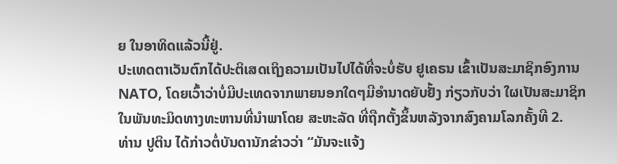ຍ ໃນອາທິດແລ້ວນີ້ຢູ່.
ປະເທດຕາເວັນຕົກໄດ້ປະຕິເສດເຖິງຄວາມເປັນໄປໄດ້ທີ່ຈະບໍ່ຮັບ ຢູເຄຣນ ເຂົ້າເປັນສະມາຊິກອົງການ NATO, ໂດຍເວົ້າວ່າບໍ່ມີປະເທດຈາກພາຍນອກໃດໆມີອຳນາດຍັບຢັ້ງ ກ່ຽວກັບວ່າ ໃຜເປັນສະມາຊິກໃນພັນທະມິດທາງທະຫານທີ່ນຳພາໂດຍ ສະຫະລັດ ທີ່ຖືກຕັ້ງຂຶ້ນຫລັງຈາກສົງຄາມໂລກຄັ້ງທີ 2.
ທ່ານ ປູຕິນ ໄດ້ກ່າວຕໍ່ບັນດານັກຂ່າວວ່າ “ມັນຈະແຈ້ງ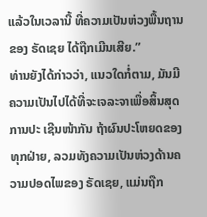ແລ້ວໃນເວລານີ້ ທີ່ຄວາມເປັນຫ່ວງພື້ນຖານຂອງ ຣັດເຊຍ ໄດ້ຖືກເມີນເສີຍ.”
ທ່ານຍັງໄດ້ກ່າວວ່າ, ແນວໃດກໍ່ຕາມ, ມັນມີຄວາມເປັນໄປໄດ້ທີ່ຈະເຈລະຈາເພື່ອສິ້ນສຸດການປະ ເຊີນໜ້າກັນ ຖ້າຜົນປະໂຫຍດຂອງທຸກຝ່າຍ, ລວມທັງຄວາມເປັນຫ່ວງດ້ານຄວາມປອດໄພຂອງ ຣັດເຊຍ, ແມ່ນຖືກ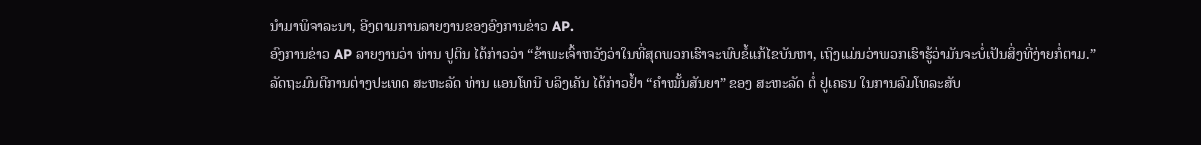ນຳມາພິຈາລະນາ, ອີງຕາມການລາຍງານຂອງອົງການຂ່າວ AP.
ອົງການຂ່າວ AP ລາຍງານວ່າ ທ່ານ ປູຕິນ ໄດ້ກ່າວວ່າ “ຂ້າພະເຈົ້າຫວັງວ່າໃນທີ່ສຸດພວກເຮົາຈະພົບຂໍ້ແກ້ໄຂບັນຫາ, ເຖິງແມ່ນວ່າພວກເຮົາຮູ້ວ່າມັນຈະບໍ່ເປັນສິ່ງທີ່ງ່າຍກໍ່ຕາມ.”
ລັດຖະມົນຕີການຕ່າງປະເທດ ສະຫະລັດ ທ່ານ ແອນໂທນີ ບລິງເຄັນ ໄດ້ກ່າວຢໍ້າ “ຄຳໝັ້ນສັນຍາ” ຂອງ ສະຫະລັດ ຕໍ່ ຢູເຄຣນ ໃນການລົມໂທລະສັບ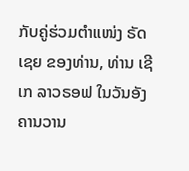ກັບຄູ່ຮ່ວມຕໍາແໜ່ງ ຣັດເຊຍ ຂອງທ່ານ, ທ່ານ ເຊີເກ ລາວຣອຟ ໃນວັນອັງຄານວານ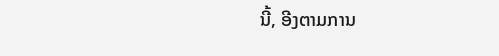ນີ້, ອີງຕາມການ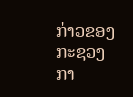ກ່າວຂອງກະຊວງກາ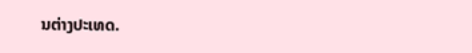ນຕ່າງປະເທດ.